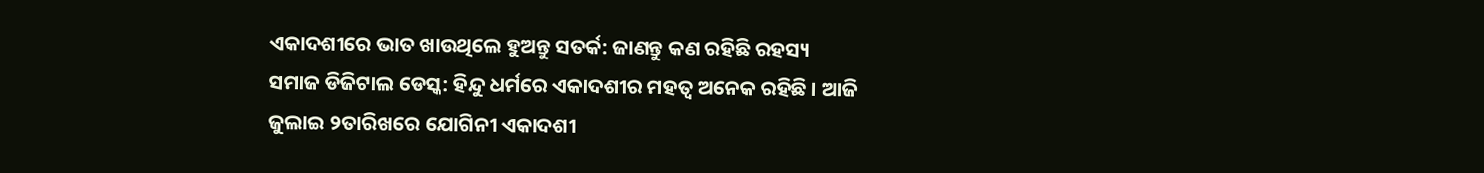ଏକାଦଶୀରେ ଭାତ ଖାଉଥିଲେ ହୁଅନ୍ତୁ ସତର୍କ: ଜାଣନ୍ତୁ କଣ ରହିଛି ରହସ୍ୟ
ସମାଜ ଡିଜିଟାଲ ଡେସ୍କ: ହିନ୍ଦୁ ଧର୍ମରେ ଏକାଦଶୀର ମହତ୍ୱ ଅନେକ ରହିଛି । ଆଜି ଜୁଲାଇ ୨ତାରିଖରେ ଯୋଗିନୀ ଏକାଦଶୀ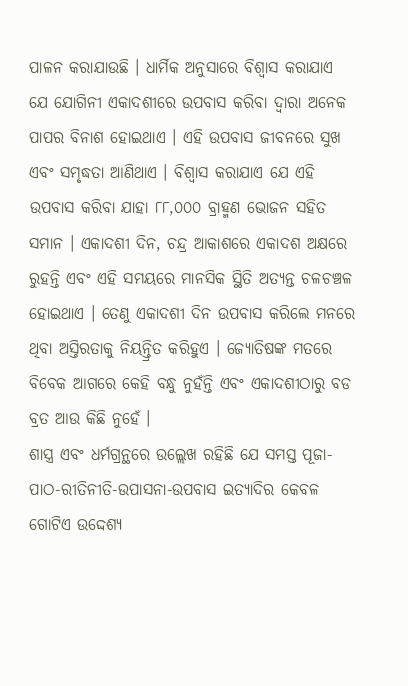ପାଳନ କରାଯାଉଛି । ଧାର୍ମିକ ଅନୁସାରେ ବିଶ୍ୱାସ କରାଯାଏ ଯେ ଯୋଗିନୀ ଏକାଦଶୀରେ ଉପବାସ କରିବା ଦ୍ୱାରା ଅନେକ ପାପର ବିନାଶ ହୋଇଥାଏ । ଏହି ଉପବାସ ଜୀବନରେ ସୁଖ ଏବଂ ସମୃଦ୍ଧତା ଆଣିଥାଏ । ବିଶ୍ୱାସ କରାଯାଏ ଯେ ଏହି ଉପବାସ କରିବା ଯାହା ୮୮,୦୦୦ ବ୍ରାହ୍ମଣ ଭୋଜନ ସହିତ ସମାନ । ଏକାଦଶୀ ଦିନ, ଚନ୍ଦ୍ର ଆକାଶରେ ଏକାଦଶ ଅକ୍ଷରେ ରୁହନ୍ତି ଏବଂ ଏହି ସମୟରେ ମାନସିକ ସ୍ଥିତି ଅତ୍ୟନ୍ତ ଚଳଚଞ୍ଚଳ ହୋଇଥାଏ । ତେଣୁ ଏକାଦଶୀ ଦିନ ଉପବାସ କରିଲେ ମନରେ ଥିବା ଅସ୍ତିରତାକୁ ନିୟନ୍ତ୍ରିତ କରିହୁଏ । ଜ୍ୟୋତିଷଙ୍କ ମତରେ ବିବେକ ଆଗରେ କେହି ବନ୍ଧୁ ନୁହଁନ୍ତି ଏବଂ ଏକାଦଶୀଠାରୁ ବଡ ବ୍ରତ ଆଉ କିଛି ନୁହେଁ ।
ଶାସ୍ତ୍ର ଏବଂ ଧର୍ମଗ୍ରନ୍ଥରେ ଉଲ୍ଲେଖ ରହିଛି ଯେ ସମସ୍ତ ପୂଜା-ପାଠ-ରୀତିନୀତି-ଉପାସନା-ଉପବାସ ଇତ୍ୟାଦିର କେବଳ ଗୋଟିଏ ଉଦ୍ଦେଶ୍ୟ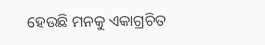ହେଉଛି ମନକୁ ଏକାଗ୍ରଚିତ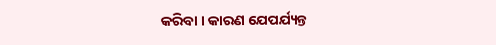କରିବା । କାରଣ ଯେପର୍ଯ୍ୟନ୍ତ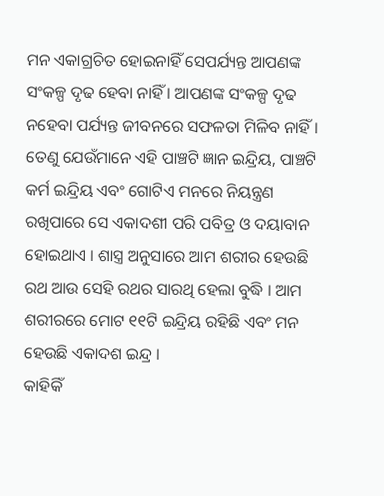ମନ ଏକାଗ୍ରଚିତ ହୋଇନାହିଁ ସେପର୍ଯ୍ୟନ୍ତ ଆପଣଙ୍କ ସଂକଳ୍ପ ଦୃଢ ହେବା ନାହିଁ । ଆପଣଙ୍କ ସଂକଳ୍ପ ଦୃଢ ନହେବା ପର୍ଯ୍ୟନ୍ତ ଜୀବନରେ ସଫଳତା ମିଳିବ ନାହିଁ । ତେଣୁ ଯେଉଁମାନେ ଏହି ପାଞ୍ଚଟି ଜ୍ଞାନ ଇନ୍ଦ୍ରିୟ, ପାଞ୍ଚଟି କର୍ମ ଇନ୍ଦ୍ରିୟ ଏବଂ ଗୋଟିଏ ମନରେ ନିୟନ୍ତ୍ରଣ ରଖିପାରେ ସେ ଏକାଦଶୀ ପରି ପବିତ୍ର ଓ ଦୟାବାନ ହୋଇଥାଏ । ଶାସ୍ତ୍ର ଅନୁସାରେ ଆମ ଶରୀର ହେଉଛି ରଥ ଆଉ ସେହି ରଥର ସାରଥି ହେଲା ବୁଦ୍ଧି । ଆମ ଶରୀରରେ ମୋଟ ୧୧ଟି ଇନ୍ଦ୍ରିୟ ରହିଛି ଏବଂ ମନ ହେଉଛି ଏକାଦଶ ଇନ୍ଦ୍ର ।
କାହିକିଁ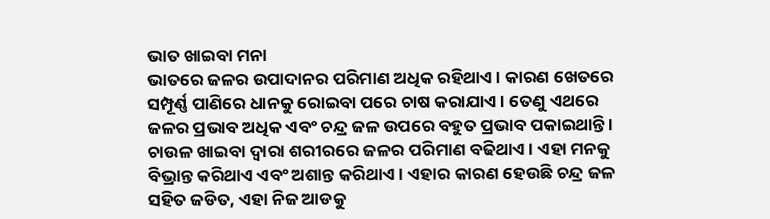ଭାତ ଖାଇବା ମନା
ଭାତରେ ଜଳର ଉପାଦାନର ପରିମାଣ ଅଧିକ ରହିଥାଏ । କାରଣ ଖେତରେ ସମ୍ପୂର୍ଣ୍ଣ ପାଣିରେ ଧାନକୁ ରୋଇବା ପରେ ଚାଷ କରାଯାଏ । ତେଣୁ ଏଥରେ ଜଳର ପ୍ରଭାବ ଅଧିକ ଏବଂ ଚନ୍ଦ୍ର ଜଳ ଉପରେ ବହୁତ ପ୍ରଭାବ ପକାଇଥାନ୍ତି । ଚାଉଳ ଖାଇବା ଦ୍ୱାରା ଶରୀରରେ ଜଳର ପରିମାଣ ବଢିଥାଏ । ଏହା ମନକୁ ବିଭ୍ରାନ୍ତ କରିଥାଏ ଏବଂ ଅଶାନ୍ତ କରିଥାଏ । ଏହାର କାରଣ ହେଉଛି ଚନ୍ଦ୍ର ଜଳ ସହିତ ଜଡିତ, ଏହା ନିଜ ଆଡକୁ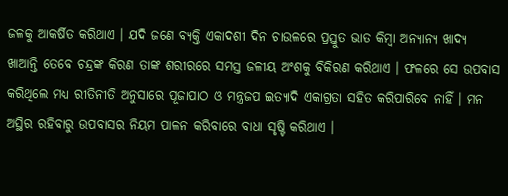ଜଳକୁ ଆକର୍ଷିତ କରିଥାଏ । ଯଦି ଜଣେ ବ୍ୟକ୍ତି ଏକାଦଶୀ ଦିନ ଚାଉଳରେ ପ୍ରସ୍ତୁତ ଭାତ କିମ୍ବା ଅନ୍ୟାନ୍ୟ ଖାଦ୍ୟ ଖାଆନ୍ତି ତେବେ ଚନ୍ଦ୍ରଙ୍କ କିରଣ ତାଙ୍କ ଶରୀରରେ ସମସ୍ତ ଜଳୀୟ ଅଂଶକୁ ବିକିରଣ କରିଥାଏ । ଫଳରେ ସେ ଉପବାସ କରିଥିଲେ ମଧ୍ୟ ରୀତିନୀତି ଅନୁସାରେ ପୂଜାପାଠ ଓ ମନ୍ତ୍ରଜପ ଇତ୍ୟାଦି ଏକାଗ୍ରତା ସହିତ କରିପାରିବେ ନାହିଁ । ମନ ଅସ୍ଥିର ରହିବାରୁ ଉପବାସର ନିୟମ ପାଳନ କରିବାରେ ବାଧା ସୃଷ୍ଟି କରିଥାଏ ।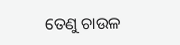ତେଣୁ ଚାଉଳ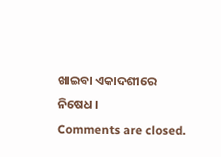ଖାଇବା ଏକାଦଶୀରେ ନିଷେଧ ।
Comments are closed.